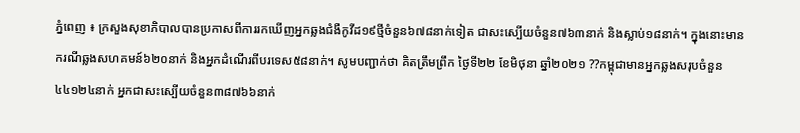ភ្នំពេញ ៖ ក្រសួងសុខាភិបាលបានប្រកាសពីការរកឃើញអ្នកឆ្លងជំងឺកូវីដ១៩ថ្មីចំនួន៦៧៨នាក់ទៀត ជាសះស្បើយចំនួន៧៦៣នាក់ និងស្លាប់១៨នាក់។ ក្នុងនោះមាន ករណីឆ្លងសហគមន៍៦២០នាក់ និងអ្នកដំណើរពីបរទេស៥៨នាក់។ សូមបញ្ជាក់ថា គិតត្រឹមព្រឹក ថ្ងៃទី២២ ខែមិថុនា ឆ្នាំ២០២១ ??កម្ពុជាមានអ្នកឆ្លងសរុបចំនួន៤៤១២៤នាក់ អ្នកជាសះស្បើយចំនួន៣៨៧៦៦នាក់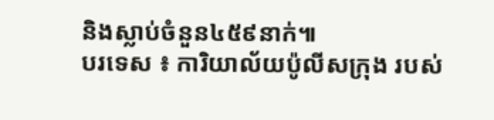និងស្លាប់ចំនួន៤៥៩នាក់៕
បរទេស ៖ ការិយាល័យប៉ូលីសក្រុង របស់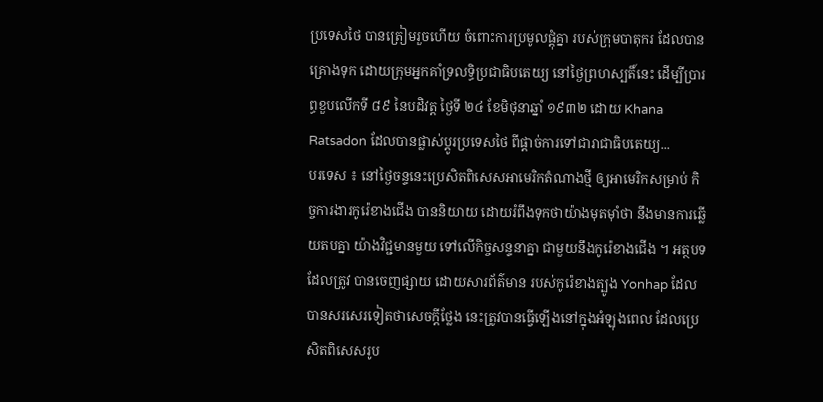ប្រទេសថៃ បានត្រៀមរួចហើយ ចំពោះការប្រមូលផ្តុំគ្នា របស់ក្រុមបាតុករ ដែលបានគ្រោងទុក ដោយក្រុមអ្នកគាំទ្រលទ្ធិប្រជាធិបតេយ្យ នៅថ្ងៃព្រហស្បតិ៍នេះ ដើម្បីប្រារព្ធខួបលើកទី ៨៩ នៃបដិវត្ត ថ្ងៃទី ២៤ ខែមិថុនាឆ្នាំ ១៩៣២ ដោយ Khana Ratsadon ដែលបានផ្លាស់ប្តូរប្រទេសថៃ ពីផ្តាច់ការទៅជារាជាធិបតេយ្យ...
បរទេស ៖ នៅថ្ងៃចន្ទនេះប្រេសិតពិសេសអាមេរិកតំណាងថ្មី ឲ្យអាមេរិកសម្រាប់ កិច្ចការងារកូរ៉េខាងជើង បាននិយាយ ដោយរំពឹងទុកថាយ៉ាងមុតម៉ាំថា នឹងមានការឆ្លើយតបគ្នា យ៉ាងវិជ្ជមានមួយ ទៅលើកិច្ចសន្ទនាគ្នា ជាមួយនឹងកូរ៉េខាងជើង ។ អត្ថបទដែលត្រូវ បានចេញផ្សាយ ដោយសារព័ត៌មាន របស់កូរ៉េខាងត្បូង Yonhap ដែលបានសរសេរទៀតថាសេចក្តីថ្លែង នេះត្រូវបានធ្វើឡើងនៅក្នុងអំឡុងពេល ដែលប្រេសិតពិសេសរូប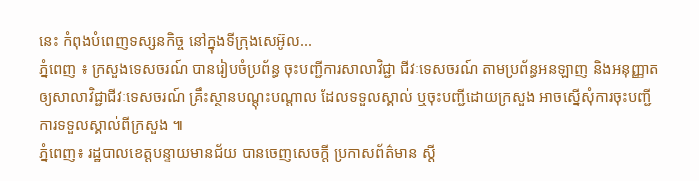នេះ កំពុងបំពេញទស្សនកិច្ច នៅក្នុងទីក្រុងសេអ៊ូល...
ភ្នំពេញ ៖ ក្រសួងទេសចរណ៍ បានរៀបចំប្រព័ន្ធ ចុះបញ្ជីការសាលាវិជ្ជា ជីវៈទេសចរណ៍ តាមប្រព័ន្ធអនឡាញ និងអនុញ្ញាត ឲ្យសាលាវិជ្ជាជីវៈទេសចរណ៍ គ្រឹះស្ថានបណ្តុះបណ្តាល ដែលទទួលស្គាល់ ឬចុះបញ្ជីដោយក្រសួង អាចស្នើសុំការចុះបញ្ជី ការទទួលស្គាល់ពីក្រសួង ៕
ភ្នំពេញ៖ រដ្ឋបាលខេត្តបន្ទាយមានជ័យ បានចេញសេចក្តី ប្រកាសព័ត៌មាន ស្ដី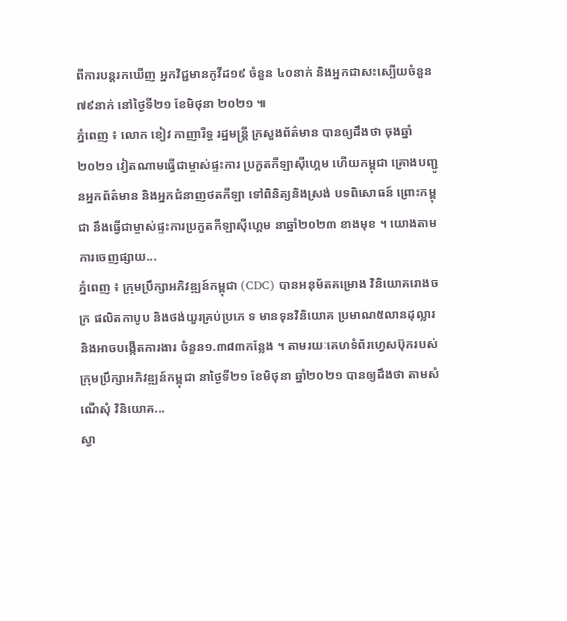ពីការបន្តរកឃើញ អ្នកវិជ្ជមានកូវីដ១៩ ចំនួន ៤០នាក់ និងអ្នកជាសះស្បើយចំនួន ៧៩នាក់ នៅថ្ងៃទី២១ ខែមិថុនា ២០២១ ៕
ភ្នំពេញ ៖ លោក ខៀវ កាញារីទ្ធ រដ្ឋមន្រ្តី ក្រសួងព័ត៌មាន បានឲ្យដឹងថា ចុងឆ្នាំ២០២១ វៀតណាមធ្វើជាម្ចាស់ផ្ទះការ ប្រកួតកីឡាស៊ីហ្គេម ហើយកម្ពុជា គ្រោងបញ្ជូនអ្នកព័ត៌មាន និងអ្នកជំនាញថតកីឡា ទៅពិនិត្យនិងស្រង់ បទពិសោធន៍ ព្រោះកម្ពុជា នឹងធ្វើជាម្ចាស់ផ្ទះការប្រកួតកីឡាស៊ីហ្គេម នាឆ្នាំ២០២៣ ខាងមុខ ។ យោងតាមការចេញផ្សាយ...
ភ្នំពេញ ៖ ក្រុមប្រឹក្សាអភិវឌ្ឍន៍កម្ពុជា (CDC) បានអនុម័តគម្រោង វិនិយោគរោងចក្រ ផលិតកាបូប និងថង់យួរគ្រប់ប្រភេ ទ មានទុនវិនិយោគ ប្រមាណ៥លានដុល្លារ និងអាចបង្កើតការងារ ចំនួន១.៣៨៣កន្លែង ។ តាមរយៈគេហទំព័រហ្វេសប៊ុករបស់ ក្រុមប្រឹក្សាអភិវឌ្ឍន៍កម្ពុជា នាថ្ងៃទី២១ ខែមិថុនា ឆ្នាំ២០២១ បានឲ្យដឹងថា តាមសំណើសុំ វិនិយោគ...
ស្វា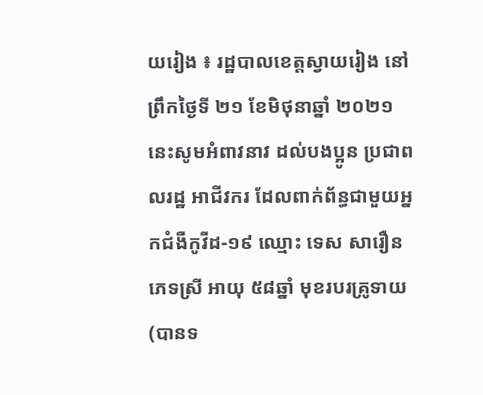យរៀង ៖ រដ្ឋបាលខេត្តស្វាយរៀង នៅព្រឹកថ្ងៃទី ២១ ខែមិថុនាឆ្នាំ ២០២១ នេះសូមអំពាវនាវ ដល់បងប្អូន ប្រជាពលរដ្ឋ អាជីវករ ដែលពាក់ព័ន្ធជាមួយអ្នកជំងឺកូវីដ-១៩ ឈ្មោះ ទេស សារឿន ភេទស្រី អាយុ ៥៨ឆ្នាំ មុខរបរគ្រូទាយ (បានទ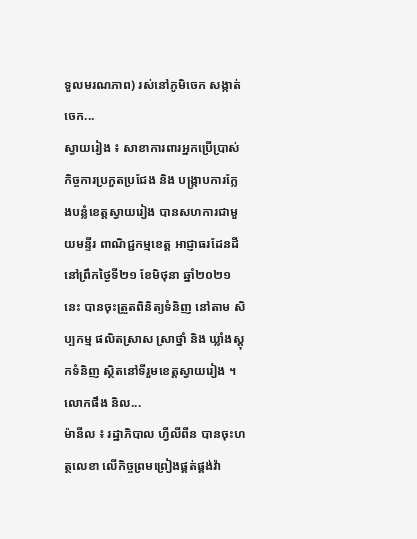ទួលមរណភាព) រស់នៅភូមិចេក សង្កាត់ចេក...
ស្វាយរៀង ៖ សាខាការពារអ្នកប្រើប្រាស់ កិច្ចការប្រកួតប្រជែង និង បង្ក្រាបការក្លែងបន្លំខេត្តស្វាយរៀង បានសហការជាមួយមន្ទីរ ពាណិជ្ជកម្មខេត្ត អាជ្ញាធរដែនដីនៅព្រឹកថ្ងៃទី២១ ខែមិថុនា ឆ្នាំ២០២១នេះ បានចុះត្រួតពិនិត្យទំនិញ នៅតាម សិប្បកម្ម ផលិតស្រាស ស្រាថ្នាំ និង ឃ្លាំងស្តុកទំនិញ ស្ថិតនៅទីរួមខេត្តស្វាយរៀង ។ លោកផឹង និល...
ម៉ានីល ៖ រដ្ឋាភិបាល ហ្វីលីពីន បានចុះហត្ថលេខា លើកិច្ចព្រមព្រៀងផ្គត់ផ្គង់វ៉ា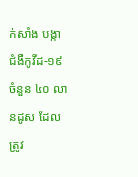ក់សាំង បង្កាជំងឺកូវីដ-១៩ ចំនួន ៤០ លានដូស ដែលត្រូវ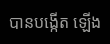បានបង្កើត ឡើង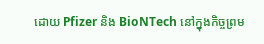ដោយ Pfizer និង BioNTech នៅក្នុងកិច្ចព្រម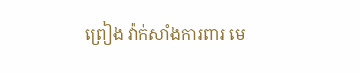ព្រៀង វ៉ាក់សាំងការពារ មេ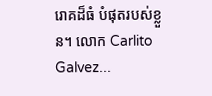រោគដ៏ធំ បំផុតរបស់ខ្លួន។ លោក Carlito Galvez...